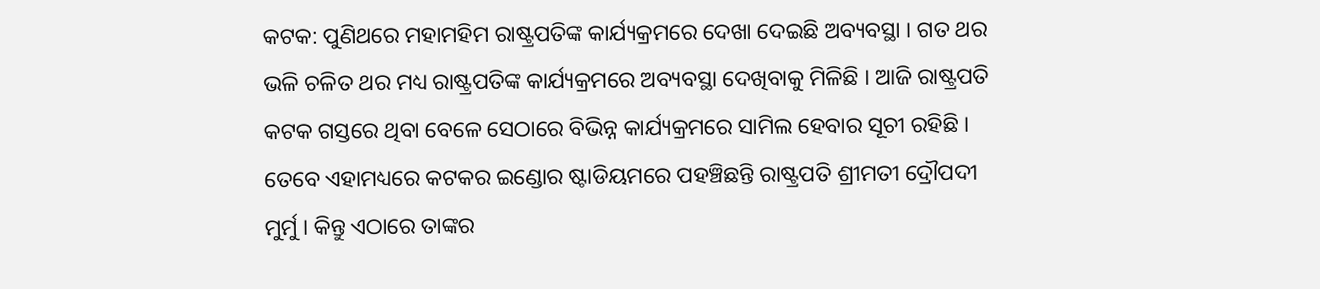କଟକ: ପୁଣିଥରେ ମହାମହିମ ରାଷ୍ଟ୍ରପତିଙ୍କ କାର୍ଯ୍ୟକ୍ରମରେ ଦେଖା ଦେଇଛି ଅବ୍ୟବସ୍ଥା । ଗତ ଥର ଭଳି ଚଳିତ ଥର ମଧ୍ୟ ରାଷ୍ଟ୍ରପତିଙ୍କ କାର୍ଯ୍ୟକ୍ରମରେ ଅବ୍ୟବସ୍ଥା ଦେଖିବାକୁ ମିଳିଛି । ଆଜି ରାଷ୍ଟ୍ରପତି କଟକ ଗସ୍ତରେ ଥିବା ବେଳେ ସେଠାରେ ବିଭିନ୍ନ କାର୍ଯ୍ୟକ୍ରମରେ ସାମିଲ ହେବାର ସୂଚୀ ରହିଛି । ତେବେ ଏହାମଧ୍ୟରେ କଟକର ଇଣ୍ଡୋର ଷ୍ଟାଡିୟମରେ ପହଞ୍ଚିଛନ୍ତି ରାଷ୍ଟ୍ରପତି ଶ୍ରୀମତୀ ଦ୍ରୌପଦୀ ମୁର୍ମୁ । କିନ୍ତୁ ଏଠାରେ ତାଙ୍କର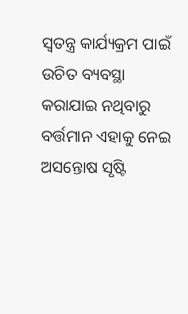ସ୍ୱତନ୍ତ୍ର କାର୍ଯ୍ୟକ୍ରମ ପାଇଁ ଉଚିତ ବ୍ୟବସ୍ଥା କରାଯାଇ ନଥିବାରୁ ବର୍ତ୍ତମାନ ଏହାକୁ ନେଇ ଅସନ୍ତୋଷ ସୃଷ୍ଟି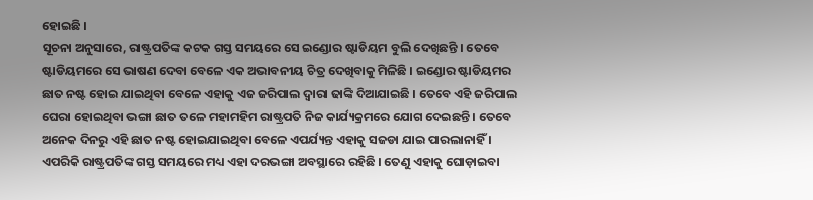ହୋଇଛି ।
ସୂଚନା ଅନୁସାରେ, ରାଷ୍ଟ୍ରପତିଙ୍କ କଟକ ଗସ୍ତ ସମୟରେ ସେ ଇଣ୍ଡୋର ଷ୍ଟାଡିୟମ ବୁଲି ଦେଖିଛନ୍ତି । ତେବେ ଷ୍ଟାଡିୟମରେ ସେ ଭାଷଣ ଦେବା ବେଳେ ଏକ ଅଭାବନୀୟ ଚିତ୍ର ଦେଖିବାକୁ ମିଳିଛି । ଇଣ୍ଡୋର ଷ୍ଟାଡିୟମର ଛାତ ନଷ୍ଟ ହୋଇ ଯାଇଥିବା ବେଳେ ଏହାକୁ ଏଜ ଜରିପାଲ ଦ୍ୱାରା ଢାଙ୍କି ଦିଆଯାଇଛି । ତେବେ ଏହି ଜରିପାଲ ଘେରା ହୋଇଥିବା ଭଙ୍ଗା ଛାତ ତଳେ ମହାମହିମ ରାଷ୍ଟ୍ରପତି ନିଜ କାର୍ଯ୍ୟକ୍ରମରେ ଯୋଗ ଦେଇଛନ୍ତି । ତେବେ ଅନେକ ଦିନରୁ ଏହି ଛାତ ନଷ୍ଟ ହୋଇଯାଇଥିବା ବେଳେ ଏପର୍ଯ୍ୟନ୍ତ ଏହାକୁ ସଜଡା ଯାଇ ପାରଲାନାହିଁ । ଏପରିକି ରାଷ୍ଟ୍ରପତିଙ୍କ ଗସ୍ତ ସମୟରେ ମଧ୍ୟ ଏହା ଦରଭଙ୍ଗା ଅବସ୍ଥାରେ ରହିଛି । ତେଣୁ ଏହାକୁ ଘୋଡ଼ାଇବା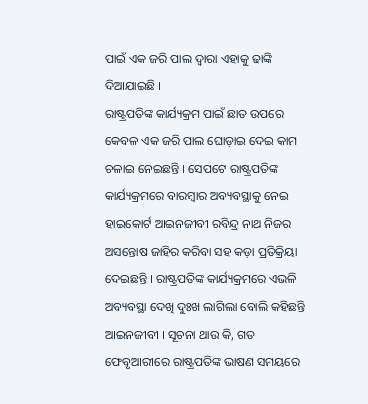ପାଇଁ ଏକ ଜରି ପାଲ ଦ୍ୱାରା ଏହାକୁ ଢାଙ୍କି ଦିଆଯାଇଛି ।
ରାଷ୍ଟ୍ରପତିଙ୍କ କାର୍ଯ୍ୟକ୍ରମ ପାଇଁ ଛାତ ଉପରେ କେବଳ ଏକ ଜରି ପାଲ ଘୋଡ଼ାଇ ଦେଇ କାମ ଚଳାଇ ନେଇଛନ୍ତି । ସେପଟେ ରାଷ୍ଟ୍ରପତିଙ୍କ କାର୍ଯ୍ୟକ୍ରମରେ ବାରମ୍ବାର ଅବ୍ୟବସ୍ଥାକୁ ନେଇ ହାଇକୋର୍ଟ ଆଇନଜୀବୀ ରବିନ୍ଦ୍ର ନାଥ ନିଜର ଅସନ୍ତୋଷ ଜାହିର କରିବା ସହ କଡ଼ା ପ୍ରତିକ୍ରିୟା ଦେଇଛନ୍ତି । ରାଷ୍ଟ୍ରପତିଙ୍କ କାର୍ଯ୍ୟକ୍ରମରେ ଏଭଳି ଅବ୍ୟବସ୍ଥା ଦେଖି ଦୁଃଖ ଲାଗିଲା ବୋଲି କହିଛନ୍ତି ଆଇନଜୀବୀ । ସୂଚନା ଥାଉ କି, ଗତ ଫେବୃଆରୀରେ ରାଷ୍ଟ୍ରପତିଙ୍କ ଭାଷଣ ସମୟରେ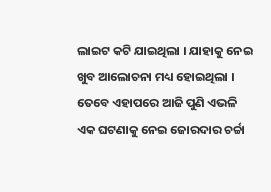ଲାଇଟ କଟି ଯାଇଥିଲା । ଯାହାକୁ ନେଇ ଖୁବ ଆଲୋଚନା ମଧ୍ୟ ହୋଇଥିଲା । ତେବେ ଏହାପରେ ଆଜି ପୁଣି ଏଭଳି ଏକ ଘଟଣାକୁ ନେଇ ଜୋରଦାର ଚର୍ଚ୍ଚା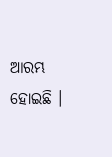ଆରମ୍ଭ ହୋଇଛି ।